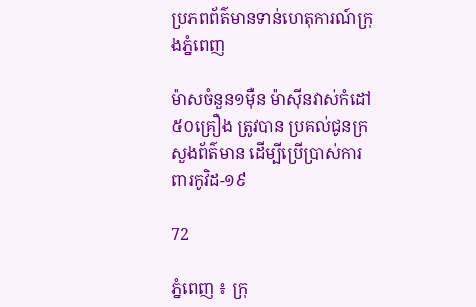ប្រភពព័ត៌មានទាន់ហេតុការណ៍ក្រុងភ្នំពេញ

ម៉ាសចំនួន១ម៉ឺន ម៉ាស៊ីនវាស់កំដៅ៥០គ្រឿង ត្រូវបាន ប្រគល់ជូនក្រសួងព័ត៌មាន ដើម្បីប្រើប្រាស់ការពារកូវិដ-១៩

72

ភ្នំពេញ ៖ ក្រុ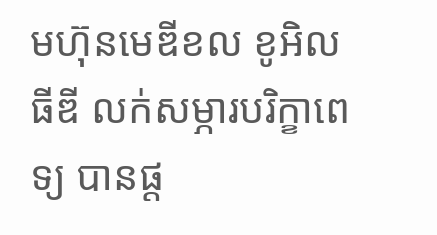មហ៊ុនមេឌីខល ខូអិលធីឌី លក់សម្ភារបរិក្ខាពេទ្យ បានផ្ត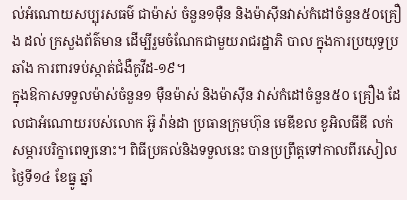ល់អំណោយសប្បុរសធម៌ ជាម៉ាស់ ចំនួន១ម៉ឺន និងម៉ាស៊ីនវាស់កំដៅចំនួន៥០គ្រឿង ដល់ ក្រសួងព័ត៌មាន ដើម្បីរួមចំណែកជាមួយរាជរដ្ឋាភិ បាល ក្នុងការប្រយុទ្ធប្រឆាំង ការពារទប់ស្កាត់ជំងឺកូវីដ-១៩។
ក្នុងឱកាសទទួលម៉ាស់ចំនួន១ ម៉ឺនម៉ាស់ និងម៉ាស៊ីន វាស់កំដៅចំនួន៥០ គ្រឿង ដែលជាអំណោយរបស់លោក អ៊ូ វ៉ាន់ដា ប្រធានក្រុមហ៊ុន មេឌីខល ខូអិលធីឌី លក់សម្ភារបរិក្ខាពេទ្យនោះ។ ពិធីប្រគល់និងទទួលនេះ បានប្រព្រឹត្ដទៅកាលពីរសៀលថ្ងៃទី១៤ ខែធ្នូ ឆ្នាំ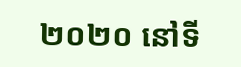២០២០ នៅទី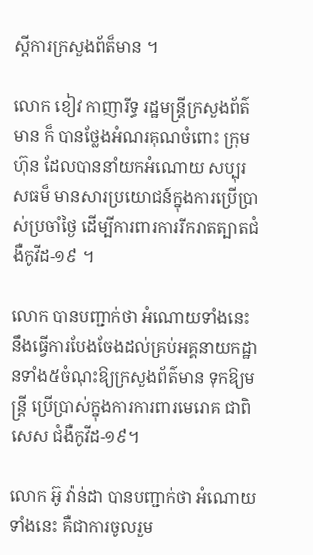ស្ដីការក្រសួងព័ត៏មាន ។

លោក ខៀវ កាញារីទ្ធ រដ្ឋមន្ត្រីក្រសួងព័ត៌មាន ក៏ បានថ្លែងអំណរគុណចំពោះ ក្រុមហ៊ុន ដែលបាននាំយកអំណោយ សប្បុរសធម៏ មានសារប្រយោជន៍ក្នុងការប្រើប្រាស់ប្រចាំថ្ងៃ ដើម្បីការពារការរីករាតត្បាតជំងឺកូវីដ-១៩ ។

លោក បានបញ្ជាក់ថា អំណោយទាំងនេះ នឹងធ្វើការបែងចែងដល់គ្រប់អគ្គនាយកដ្ឋានទាំង៥ចំណុះឱ្យក្រសួងព័ត៌មាន ទុកឱ្យមន្រ្តី ប្រើប្រាស់ក្នុងការការពារមេរោគ ជាពិសេស ជំងឺកូវីដ-១៩។

លោក អ៊ូ វ៉ាន់ដា បានបញ្ជាក់ថា អំណោយទាំងនេះ គឺជាការចូលរួម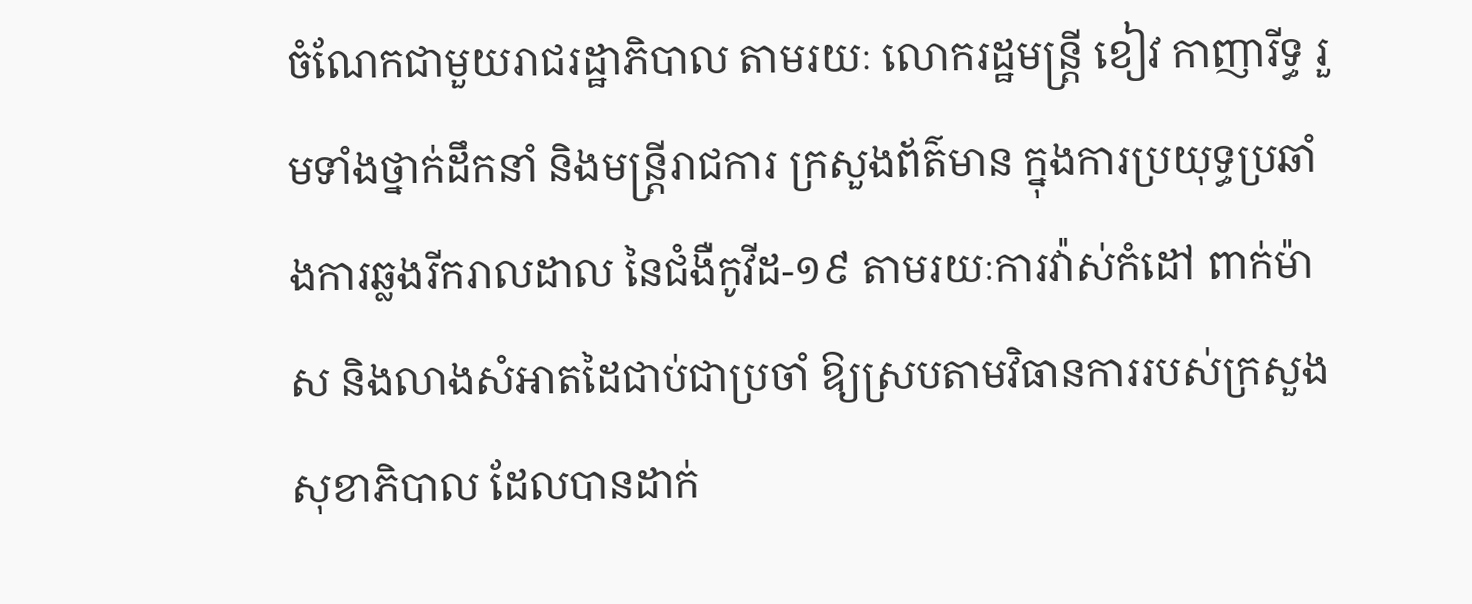ចំណែកជាមួយរាជរដ្ឋាភិបាល តាមរយៈ លោករដ្ឋមន្រ្តី ខៀវ កាញារីទ្ធ រួមទាំងថ្នាក់ដឹកនាំ និងមន្រ្តីរាជការ ក្រសួងព័ត៌មាន ក្នុងការប្រយុទ្ធប្រឆាំងការឆ្លងរីករាលដាល នៃជំងឺកូវីដ-១៩ តាមរយៈការវ៉ាស់កំដៅ ពាក់ម៉ាស និងលាងសំអាតដៃជាប់ជាប្រចាំ ឱ្យស្របតាមវិធានការរបស់ក្រសួងសុខាភិបាល ដែលបានដាក់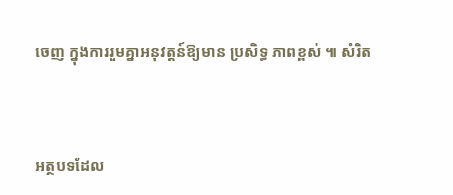ចេញ ក្នុងការរួមគ្នាអនុវត្តន៍ឱ្យមាន ប្រសិទ្ធ ភាពខ្ពស់ ៕ សំរិត



អត្ថបទដែល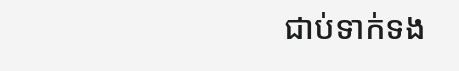ជាប់ទាក់ទង